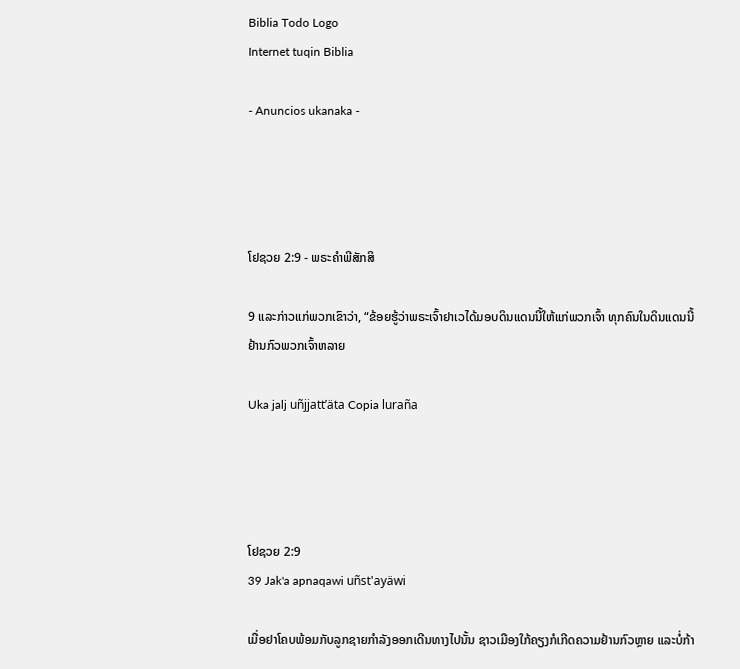Biblia Todo Logo
Internet tuqin Biblia

- Anuncios ukanaka -




ໂຢຊວຍ 2:9 - ພຣະຄຳພີສັກສິ

9 ແລະກ່າວແກ່ພວກເຂົາວ່າ, “ຂ້ອຍຮູ້ວ່າພຣະເຈົ້າຢາເວໄດ້ມອບດິນແດນນີ້ໃຫ້ແກ່ພວກເຈົ້າ ທຸກຄົນໃນດິນແດນນີ້ຢ້ານກົວພວກເຈົ້າຫລາຍ

Uka jalj uñjjattʼäta Copia luraña




ໂຢຊວຍ 2:9
39 Jak'a apnaqawi uñst'ayäwi

ເມື່ອຢາໂຄບພ້ອມກັບລູກຊາຍກຳລັງອອກເດີນທາງໄປນັ້ນ ຊາວເມືອງໃກ້ຄຽງກໍເກີດຄວາມຢ້ານກົວຫຼາຍ ແລະບໍ່ກ້າ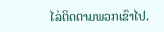ໄລ່ຕິດຕາມພວກເຂົາໄປ.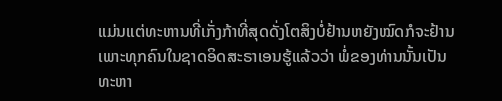ແມ່ນແຕ່ທະຫານທີ່ເກັ່ງກ້າທີ່ສຸດດັ່ງໂຕສິງບໍ່ຢ້ານຫຍັງໝົດກໍຈະຢ້ານ ເພາະທຸກຄົນໃນຊາດອິດສະຣາເອນຮູ້ແລ້ວວ່າ ພໍ່ຂອງທ່ານນັ້ນເປັນທະຫາ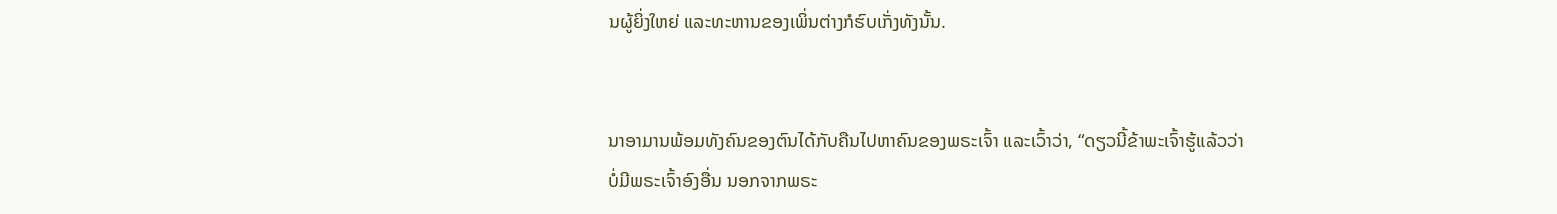ນຜູ້ຍິ່ງໃຫຍ່ ແລະທະຫານຂອງເພິ່ນຕ່າງກໍຮົບເກັ່ງທັງນັ້ນ.


ນາອາມານພ້ອມທັງຄົນຂອງຕົນໄດ້ກັບຄືນໄປຫາຄົນຂອງພຣະເຈົ້າ ແລະເວົ້າວ່າ, “ດຽວນີ້ຂ້າພະເຈົ້າຮູ້ແລ້ວວ່າບໍ່ມີພຣະເຈົ້າອົງອື່ນ ນອກຈາກພຣະ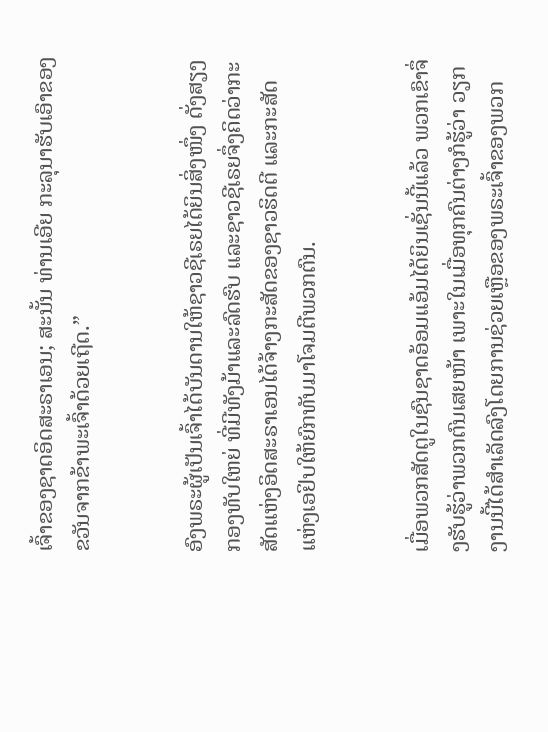ເຈົ້າຂອງຊາດອິດສະຣາເອນ; ສະນັ້ນ ທ່ານເອີຍ ກະລຸນາຮັບເອົາຂອງຂວັນຈາກຂ້າພະເຈົ້າດ້ວຍເຖີດ.”


ອົງພຣະຜູ້ເປັນເຈົ້າໄດ້ບັນດານໃຫ້ຊາວຊີເຣຍໄດ້ຍິນສິ່ງໜຶ່ງ ດັ່ງສຽງກອງທັບໃຫຍ່ ທີ່ມີທັງມ້າແລະລົດຮົບ ແລະຊາວຊີເຣຍຈຶ່ງຄິດວ່າກະສັດແຫ່ງອິດສະຣາເອນໄດ້ຈ້າງກະສັດຂອງຊາວຮິດຕີ ແລະກະສັດແຫ່ງເອຢິບໃຫ້ຍົກທັບມາໂຈມຕີພວກຕົນ.


ເມື່ອພວກສັດຕູໃນຊົນຊາດອ້ອມແອ້ມໄດ້ຍິນເຊັ່ນນີ້ແລ້ວ ພວກເຂົາຈຶ່ງຮັບຮູ້ວ່າພວກຕົນເສຍໜ້າ ເພາະໃນເມື່ອທຸກຄົນຕ່າງກໍຮູ້ວ່າ ວຽກງານນີ້ໄດ້ສຳເລັດລົງໂດຍການຊ່ວຍເຫຼືອຂອງພຣະເຈົ້າຂອງພວກ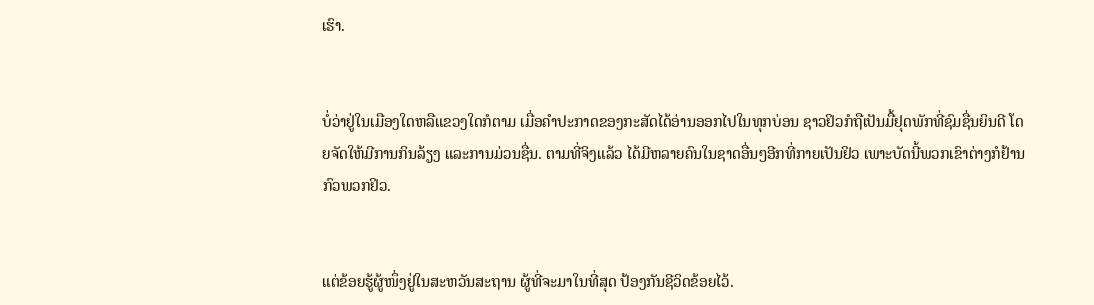ເຮົາ.


ບໍ່ວ່າຢູ່ໃນເມືອງໃດຫລືແຂວງໃດກໍຕາມ ເມື່ອຄຳປະກາດຂອງກະສັດໄດ້ອ່ານອອກໄປໃນທຸກບ່ອນ ຊາວຢິວກໍຖືເປັນມື້ຢຸດພັກທີ່ຊົມຊື່ນຍິນດີ ໂດຍຈັດໃຫ້ມີການກິນລ້ຽງ ແລະການມ່ວນຊື່ນ. ຕາມທີ່ຈິງແລ້ວ ໄດ້ມີຫລາຍຄົນໃນຊາດອື່ນໆອີກທີ່ກາຍເປັນຢິວ ເພາະບັດນີ້ພວກເຂົາຕ່າງກໍຢ້ານກົວພວກຢິວ.


ແຕ່ຂ້ອຍຮູ້ຜູ້ໜຶ່ງຢູ່ໃນສະຫວັນສະຖານ ຜູ້ທີ່ຈະມາໃນທີ່ສຸດ ປ້ອງກັນຊີວິດຂ້ອຍໄວ້.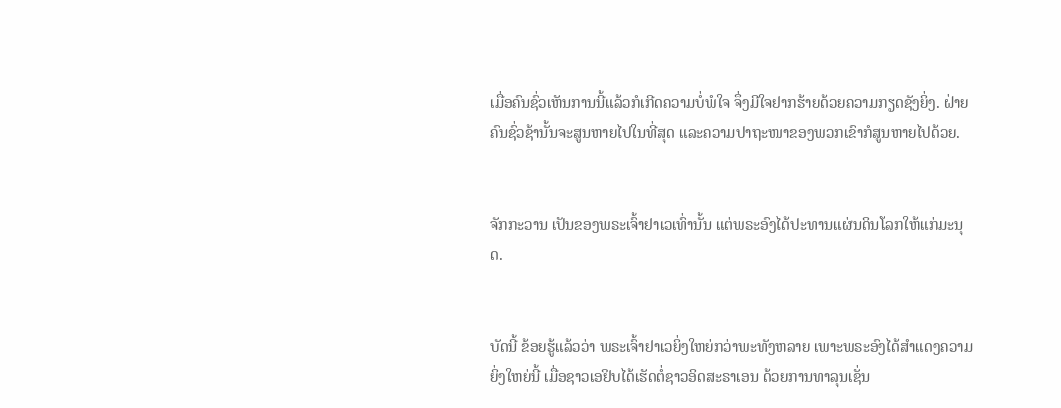ເມື່ອຄົນຊົ່ວເຫັນການນີ້ແລ້ວກໍເກີດຄວາມບໍ່ພໍໃຈ ຈຶ່ງມີໃຈຢາກຮ້າຍດ້ວຍຄວາມກຽດຊັງຍິ່ງ. ຝ່າຍຄົນຊົ່ວຊ້ານັ້ນຈະສູນຫາຍໄປໃນທີ່ສຸດ ແລະຄວາມປາຖະໜາຂອງພວກເຂົາກໍສູນຫາຍໄປດ້ວຍ.


ຈັກກະວານ ເປັນຂອງພຣະເຈົ້າຢາເວເທົ່ານັ້ນ ແຕ່ພຣະອົງໄດ້ປະທານແຜ່ນດິນໂລກໃຫ້ແກ່ມະນຸດ.


ບັດນີ້ ຂ້ອຍຮູ້ແລ້ວວ່າ ພຣະເຈົ້າຢາເວຍິ່ງໃຫຍ່ກວ່າພະທັງຫລາຍ ເພາະພຣະອົງໄດ້ສຳແດງຄວາມຍິ່ງໃຫຍ່ນີ້ ເມື່ອຊາວເອຢິບໄດ້ເຮັດຕໍ່ຊາວອິດສະຣາເອນ ດ້ວຍການທາລຸນເຊັ່ນ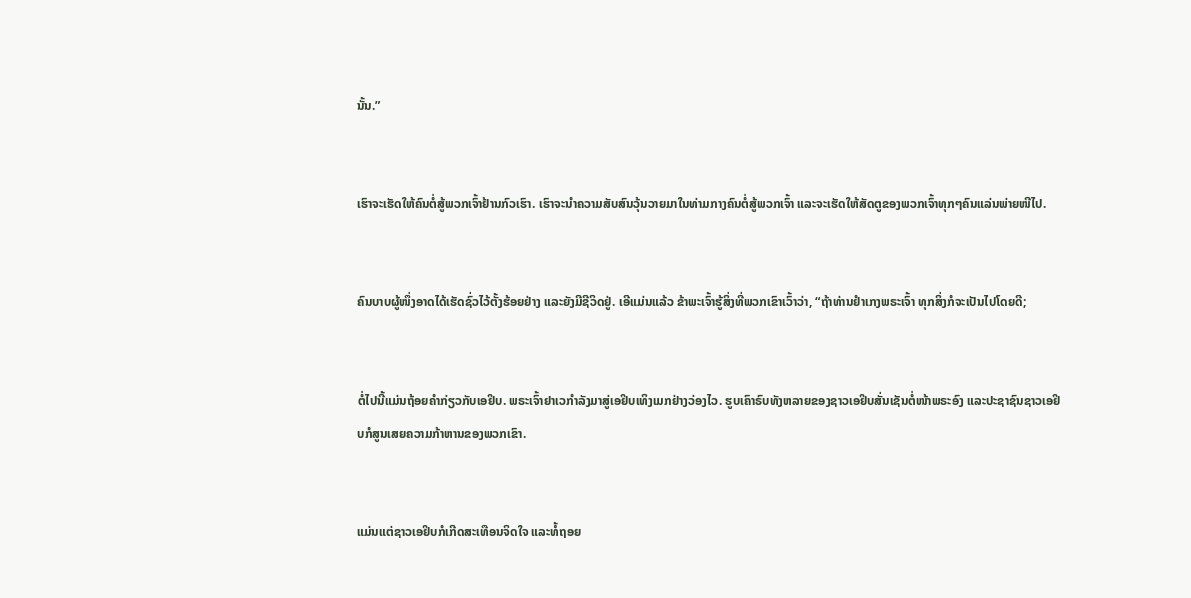ນັ້ນ.”


ເຮົາຈະເຮັດໃຫ້ຄົນຕໍ່ສູ້ພວກເຈົ້າຢ້ານກົວເຮົາ. ເຮົາຈະນຳຄວາມສັບສົນວຸ້ນວາຍມາໃນທ່າມກາງຄົນຕໍ່ສູ້ພວກເຈົ້າ ແລະຈະເຮັດໃຫ້ສັດຕູຂອງພວກເຈົ້າທຸກໆຄົນແລ່ນພ່າຍໜີໄປ.


ຄົນບາບຜູ້ໜຶ່ງອາດໄດ້ເຮັດຊົ່ວໄວ້ຕັ້ງຮ້ອຍຢ່າງ ແລະຍັງມີຊີວິດຢູ່. ເອີແມ່ນແລ້ວ ຂ້າພະເຈົ້າຮູ້ສິ່ງທີ່ພວກເຂົາເວົ້າວ່າ, “ຖ້າທ່ານຢຳເກງພຣະເຈົ້າ ທຸກສິ່ງກໍຈະເປັນໄປໂດຍດີ;


ຕໍ່ໄປນີ້ແມ່ນຖ້ອຍຄຳກ່ຽວກັບເອຢິບ. ພຣະເຈົ້າຢາເວກຳລັງມາສູ່ເອຢິບເທິງເມກຢ່າງວ່ອງໄວ. ຮູບເຄົາຣົບທັງຫລາຍຂອງຊາວເອຢິບສັ່ນເຊັນຕໍ່ໜ້າພຣະອົງ ແລະປະຊາຊົນຊາວເອຢິບກໍສູນເສຍຄວາມກ້າຫານຂອງພວກເຂົາ.


ແມ່ນແຕ່ຊາວເອຢິບກໍເກີດສະເທືອນຈິດໃຈ ແລະທໍ້ຖອຍ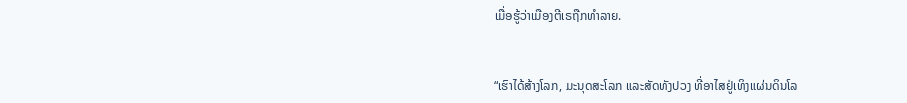ເມື່ອຮູ້ວ່າເມືອງຕີເຣຖືກທຳລາຍ.


“ເຮົາໄດ້ສ້າງໂລກ, ມະນຸດສະໂລກ ແລະສັດທັງປວງ ທີ່ອາໄສຢູ່ເທິງແຜ່ນດິນໂລ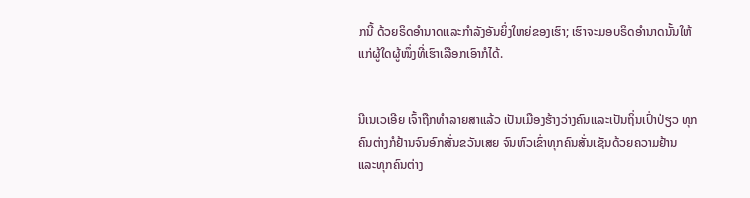ກນີ້ ດ້ວຍຣິດອຳນາດແລະກຳລັງອັນຍິ່ງໃຫຍ່ຂອງເຮົາ; ເຮົາຈະມອບຣິດອຳນາດນັ້ນໃຫ້ແກ່ຜູ້ໃດຜູ້ໜຶ່ງທີ່ເຮົາເລືອກເອົາກໍໄດ້.


ນີເນເວເອີຍ ເຈົ້າຖືກທຳລາຍສາແລ້ວ ເປັນເມືອງຮ້າງວ່າງຄົນແລະເປັນຖິ່ນເປົ່າປ່ຽວ ທຸກຄົນຕ່າງກໍຢ້ານຈົນອົກສັ່ນຂວັນເສຍ ຈົນຫົວເຂົ່າທຸກຄົນສັ່ນເຊັນດ້ວຍຄວາມຢ້ານ ແລະທຸກຄົນຕ່າງ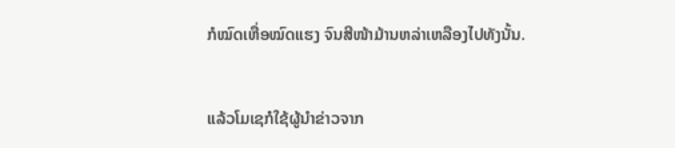ກໍໝົດເຫື່ອໝົດແຮງ ຈົນສີໜ້າມ້ານຫລ່າເຫລືອງໄປທັງນັ້ນ.


ແລ້ວໂມເຊກໍໃຊ້ຜູ້ນຳຂ່າວຈາກ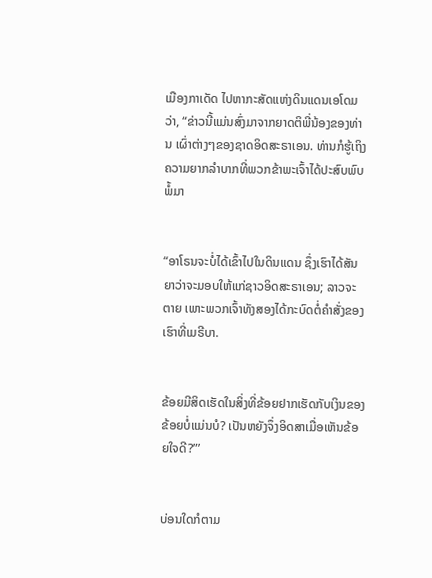ເມືອງກາເດັດ ໄປຫາກະສັດແຫ່ງດິນແດນເອໂດມວ່າ, “ຂ່າວນີ້ແມ່ນສົ່ງມາຈາກຍາດຕິພີ່ນ້ອງຂອງທ່ານ ເຜົ່າຕ່າງໆຂອງຊາດອິດສະຣາເອນ. ທ່ານກໍຮູ້ເຖິງຄວາມຍາກລຳບາກທີ່ພວກຂ້າພະເຈົ້າໄດ້ປະສົບພົບພໍ້ມາ


“ອາໂຣນຈະບໍ່ໄດ້ເຂົ້າໄປໃນດິນແດນ ຊຶ່ງເຮົາໄດ້ສັນຍາວ່າຈະມອບໃຫ້ແກ່ຊາວອິດສະຣາເອນ; ລາວຈະຕາຍ ເພາະພວກເຈົ້າທັງສອງໄດ້ກະບົດຕໍ່ຄຳສັ່ງຂອງເຮົາທີ່ເມຣີບາ.


ຂ້ອຍມີສິດເຮັດໃນສິ່ງທີ່ຂ້ອຍຢາກເຮັດກັບເງິນຂອງຂ້ອຍບໍ່ແມ່ນບໍ? ເປັນຫຍັງຈຶ່ງອິດສາເມື່ອເຫັນຂ້ອຍໃຈດີ?”’


ບ່ອນໃດກໍຕາມ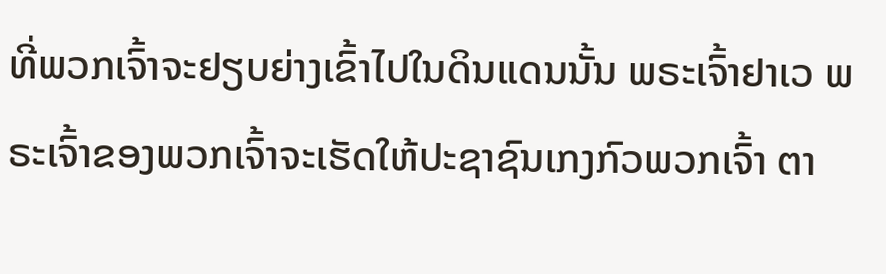ທີ່ພວກເຈົ້າຈະຢຽບຍ່າງເຂົ້າໄປໃນດິນແດນນັ້ນ ພຣະເຈົ້າຢາເວ ພຣະເຈົ້າຂອງພວກເຈົ້າຈະເຮັດໃຫ້ປະຊາຊົນເກງກົວພວກເຈົ້າ ຕາ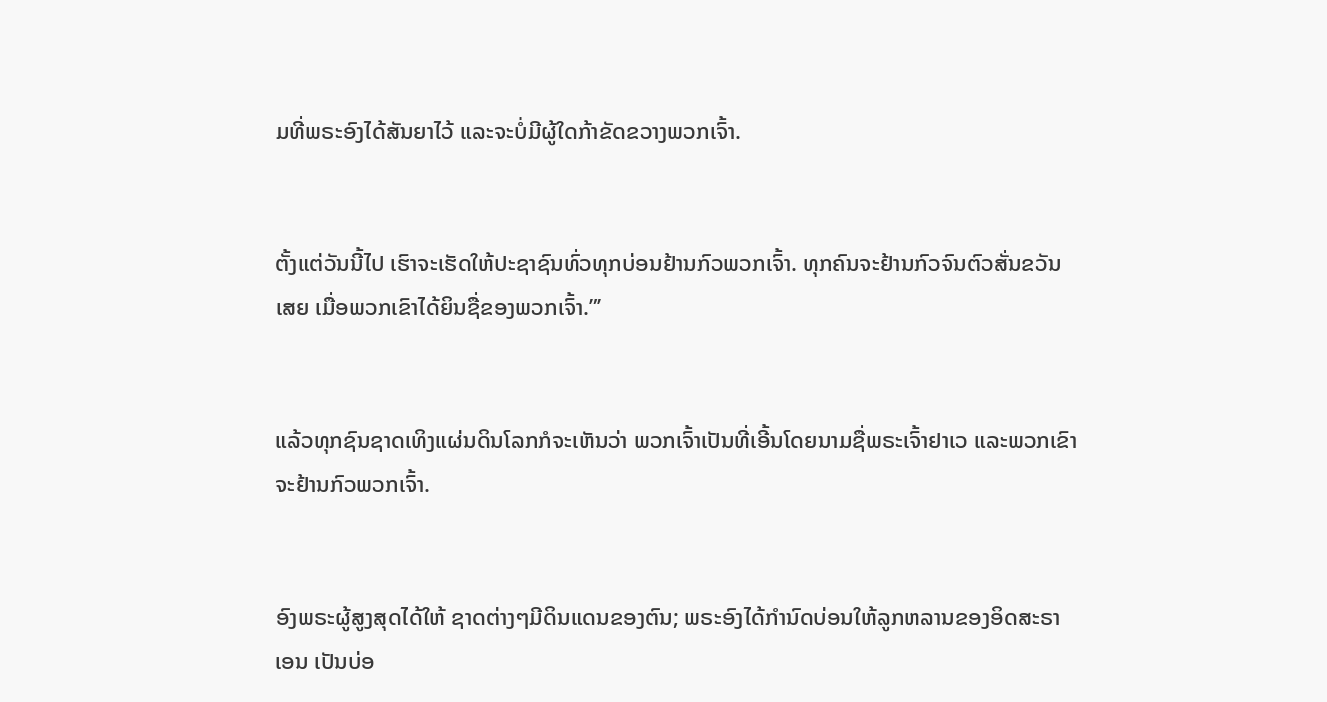ມທີ່ພຣະອົງໄດ້ສັນຍາໄວ້ ແລະຈະບໍ່ມີຜູ້ໃດກ້າຂັດຂວາງພວກເຈົ້າ.


ຕັ້ງແຕ່ວັນນີ້ໄປ ເຮົາຈະເຮັດໃຫ້ປະຊາຊົນທົ່ວທຸກບ່ອນຢ້ານກົວພວກເຈົ້າ. ທຸກຄົນຈະຢ້ານກົວຈົນຕົວສັ່ນຂວັນເສຍ ເມື່ອພວກເຂົາໄດ້ຍິນຊື່ຂອງພວກເຈົ້າ.”’


ແລ້ວທຸກຊົນຊາດເທິງແຜ່ນດິນໂລກກໍຈະເຫັນວ່າ ພວກເຈົ້າເປັນທີ່ເອີ້ນໂດຍນາມຊື່ພຣະເຈົ້າຢາເວ ແລະພວກເຂົາຈະຢ້ານກົວພວກເຈົ້າ.


ອົງພຣະຜູ້ສູງສຸດໄດ້ໃຫ້ ຊາດຕ່າງໆມີດິນແດນຂອງຕົນ; ພຣະອົງໄດ້ກຳນົດບ່ອນໃຫ້ລູກຫລານຂອງອິດສະຣາເອນ ເປັນບ່ອ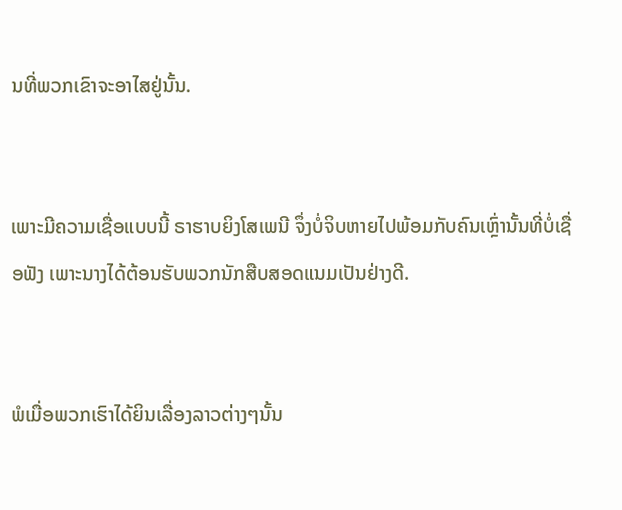ນທີ່ພວກເຂົາຈະອາໄສຢູ່ນັ້ນ.


ເພາະມີຄວາມເຊື່ອແບບນີ້ ຣາຮາບຍິງໂສເພນີ ຈຶ່ງບໍ່ຈິບຫາຍໄປພ້ອມກັບຄົນເຫຼົ່ານັ້ນທີ່ບໍ່ເຊື່ອຟັງ ເພາະນາງໄດ້ຕ້ອນຮັບພວກນັກສືບສອດແນມເປັນຢ່າງດີ.


ພໍເມື່ອພວກເຮົາໄດ້ຍິນເລື່ອງລາວຕ່າງໆນັ້ນ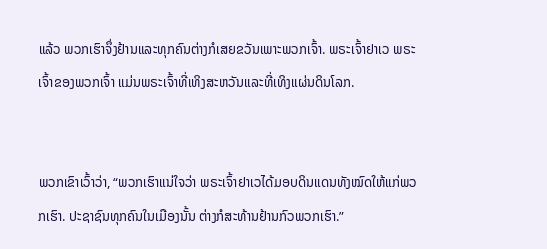ແລ້ວ ພວກເຮົາຈຶ່ງຢ້ານແລະທຸກຄົນຕ່າງກໍເສຍຂວັນເພາະພວກເຈົ້າ. ພຣະເຈົ້າຢາເວ ພຣະເຈົ້າຂອງພວກເຈົ້າ ແມ່ນພຣະເຈົ້າທີ່ເທິງສະຫວັນແລະທີ່ເທິງແຜ່ນດິນໂລກ.


ພວກເຂົາເວົ້າວ່າ, “ພວກເຮົາແນ່ໃຈວ່າ ພຣະເຈົ້າຢາເວໄດ້ມອບດິນແດນທັງໝົດໃຫ້ແກ່ພວກເຮົາ. ປະຊາຊົນທຸກຄົນໃນເມືອງນັ້ນ ຕ່າງກໍສະທ້ານຢ້ານກົວພວກເຮົາ.”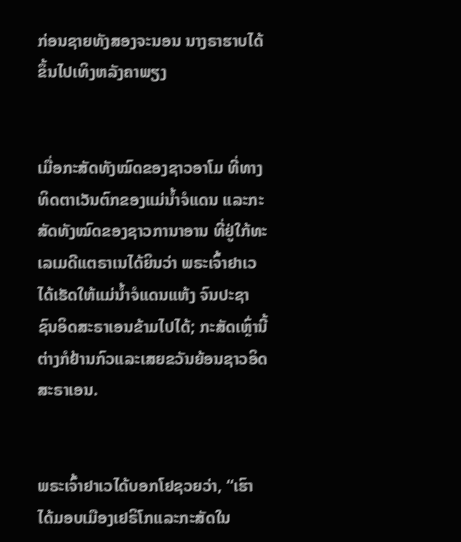ກ່ອນຊາຍທັງສອງຈະນອນ ນາງຣາຮາບໄດ້ຂຶ້ນໄປເທິງຫລັງຄາພຽງ


ເມື່ອກະສັດທັງໝົດຂອງຊາວອາໂມ ທີ່ທາງທິດຕາເວັນຕົກຂອງແມ່ນໍ້າຈໍແດນ ແລະກະສັດທັງໝົດຂອງຊາວການາອານ ທີ່ຢູ່ໃກ້ທະເລເມດີແຕຣາເນໄດ້ຍິນວ່າ ພຣະເຈົ້າຢາເວໄດ້ເຮັດໃຫ້ແມ່ນໍ້າຈໍແດນແຫ້ງ ຈົນປະຊາຊົນອິດສະຣາເອນຂ້າມໄປໄດ້; ກະສັດເຫຼົ່ານີ້ຕ່າງກໍຢ້ານກົວແລະເສຍຂວັນຍ້ອນຊາວອິດສະຣາເອນ.


ພຣະເຈົ້າຢາເວໄດ້ບອກໂຢຊວຍວ່າ, “ເຮົາໄດ້ມອບເມືອງເຢຣິໂກແລະກະສັດໃນ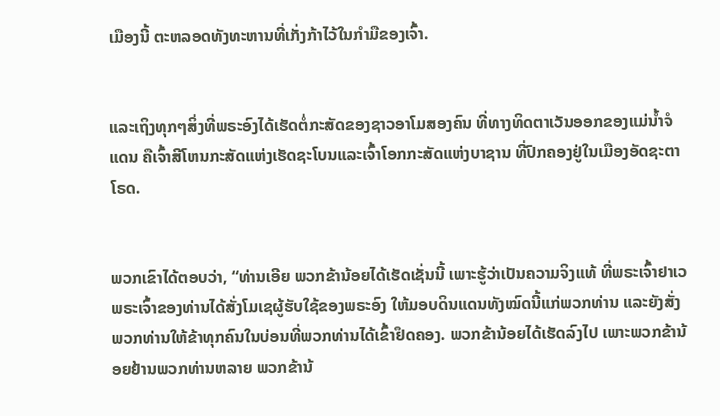ເມືອງນີ້ ຕະຫລອດທັງທະຫານທີ່ເກັ່ງກ້າໄວ້ໃນກຳມືຂອງເຈົ້າ.


ແລະເຖິງທຸກໆສິ່ງທີ່ພຣະອົງໄດ້ເຮັດຕໍ່ກະສັດຂອງຊາວອາໂມສອງຄົນ ທີ່ທາງທິດຕາເວັນອອກຂອງແມ່ນໍ້າຈໍແດນ ຄືເຈົ້າສີໂຫນກະສັດແຫ່ງເຮັດຊະໂບນແລະເຈົ້າໂອກກະສັດແຫ່ງບາຊານ ທີ່ປົກຄອງຢູ່ໃນເມືອງອັດຊະຕາໂຣດ.


ພວກເຂົາໄດ້ຕອບວ່າ, “ທ່ານເອີຍ ພວກຂ້ານ້ອຍໄດ້ເຮັດເຊັ່ນນີ້ ເພາະຮູ້ວ່າເປັນຄວາມຈິງແທ້ ທີ່ພຣະເຈົ້າຢາເວ ພຣະເຈົ້າຂອງທ່ານໄດ້ສັ່ງໂມເຊຜູ້ຮັບໃຊ້ຂອງພຣະອົງ ໃຫ້ມອບດິນແດນທັງໝົດນີ້ແກ່ພວກທ່ານ ແລະຍັງສັ່ງພວກທ່ານໃຫ້ຂ້າທຸກຄົນໃນບ່ອນທີ່ພວກທ່ານໄດ້ເຂົ້າຢຶດຄອງ. ພວກຂ້ານ້ອຍໄດ້ເຮັດລົງໄປ ເພາະພວກຂ້ານ້ອຍຢ້ານພວກທ່ານຫລາຍ ພວກຂ້ານ້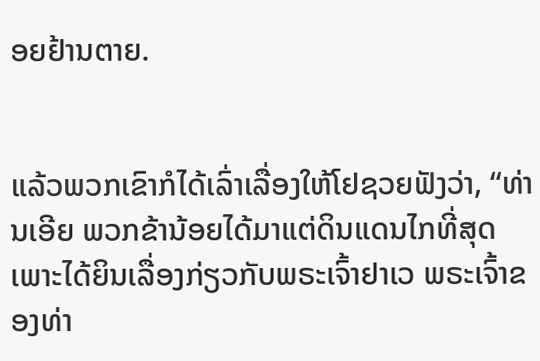ອຍຢ້ານຕາຍ.


ແລ້ວພວກເຂົາກໍໄດ້ເລົ່າເລື່ອງໃຫ້ໂຢຊວຍຟັງວ່າ, “ທ່ານເອີຍ ພວກຂ້ານ້ອຍໄດ້ມາແຕ່ດິນແດນໄກທີ່ສຸດ ເພາະໄດ້ຍິນເລື່ອງກ່ຽວກັບພຣະເຈົ້າຢາເວ ພຣະເຈົ້າຂອງທ່າ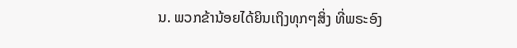ນ. ພວກຂ້ານ້ອຍໄດ້ຍິນເຖິງທຸກໆສິ່ງ ທີ່ພຣະອົງ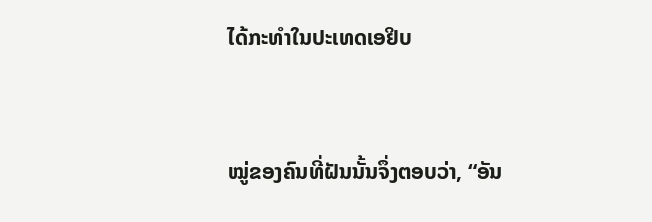ໄດ້ກະທຳໃນປະເທດເອຢິບ


ໝູ່ຂອງຄົນທີ່ຝັນນັ້ນຈຶ່ງຕອບວ່າ, “ອັນ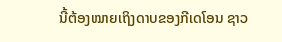ນີ້ຕ້ອງໝາຍເຖິງດາບຂອງກີເດໂອນ ຊາວ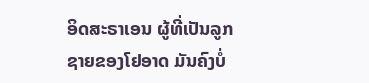ອິດສະຣາເອນ ຜູ້ທີ່ເປັນລູກຊາຍຂອງໂຢອາດ ມັນຄົງບໍ່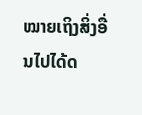ໝາຍເຖິງສິ່ງອື່ນໄປໄດ້ດ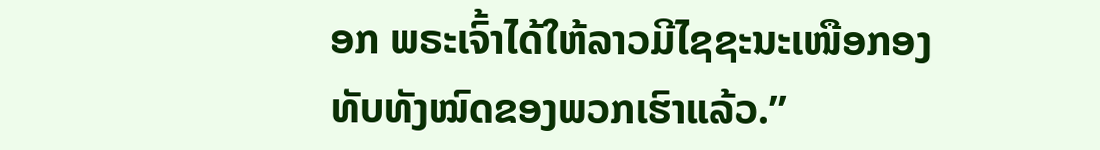ອກ ພຣະເຈົ້າໄດ້ໃຫ້ລາວມີໄຊຊະນະເໜືອກອງທັບທັງໝົດຂອງພວກເຮົາແລ້ວ.”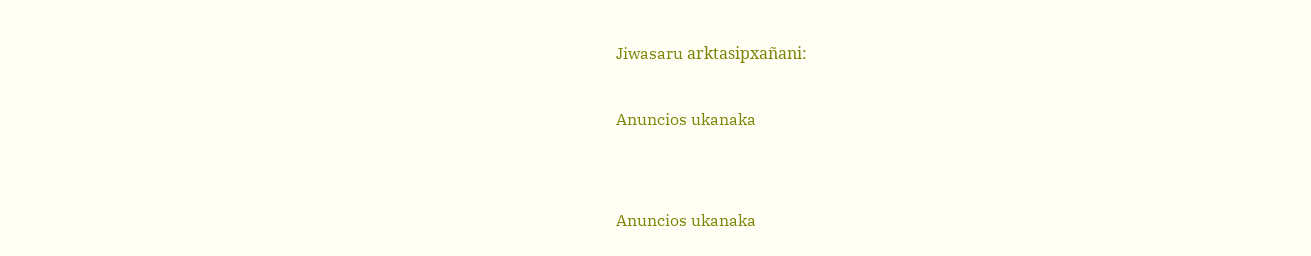Jiwasaru arktasipxañani:

Anuncios ukanaka


Anuncios ukanaka